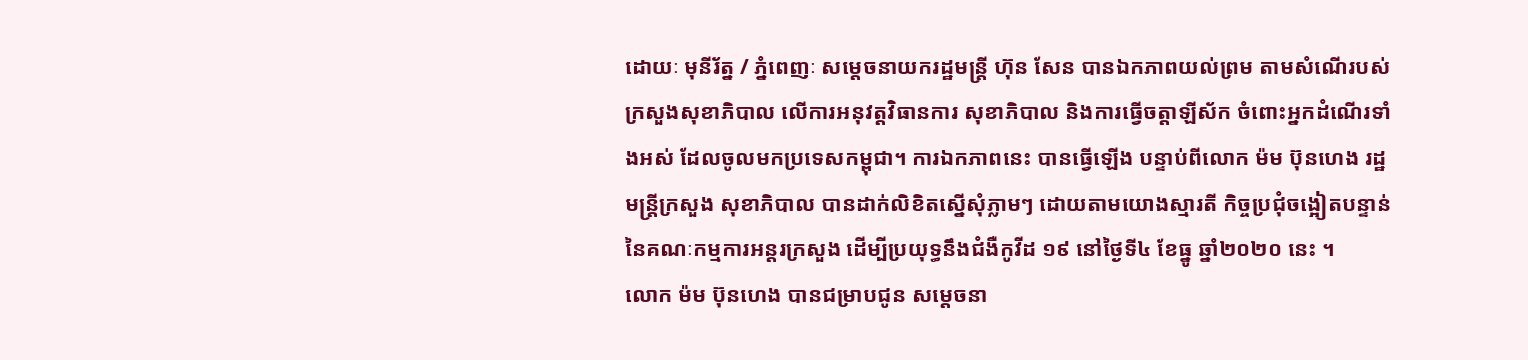ដោយៈ មុនីរ័ត្ន / ភ្នំពេញៈ សម្តេចនាយករដ្ឋមន្ត្រី ហ៊ុន សែន បានឯកភាពយល់ព្រម តាមសំណើរបស់ក្រសួងសុខាភិបាល លើការអនុវត្តវិធានការ សុខាភិបាល និងការធ្វើចត្តាឡីស័ក ចំពោះអ្នកដំណើរទាំងអស់ ដែលចូលមកប្រទេសកម្ពុជា។ ការឯកភាពនេះ បានធ្វើឡើង បន្ទាប់ពីលោក ម៉ម ប៊ុនហេង រដ្ឋមន្ត្រីក្រសួង សុខាភិបាល បានដាក់លិខិតស្នើសុំភ្លាមៗ ដោយតាមយោងស្មារតី កិច្ចប្រជុំចង្អៀតបន្ទាន់ នៃគណៈកម្មការអន្តរក្រសួង ដើម្បីប្រយុទ្ធនឹងជំងឺកូវីដ ១៩ នៅថ្ងៃទី៤ ខែធ្នូ ឆ្នាំ២០២០ នេះ ។
លោក ម៉ម ប៊ុនហេង បានជម្រាបជូន សម្តេចនា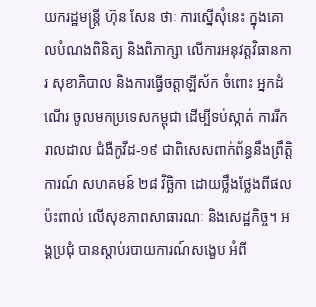យករដ្ឋមន្ត្រី ហ៊ុន សែន ថាៈ ការស្នើសុំនេះ ក្នុងគោលបំណងពិនិត្យ និងពិភាក្សា លើការអនុវត្តវិធានការ សុខាភិបាល និងការធ្វើចត្តាឡីស័ក ចំពោះ អ្នកដំណើរ ចូលមកប្រទេសកម្ពុជា ដើម្បីទប់ស្កាត់ ការរីករាលដាល ជំងឺកូវីដ-១៩ ជាពិសេសពាក់ព័ន្ធនឹងព្រឹត្តិការណ៍ សហគមន៍ ២៨ វិច្ឆិកា ដោយថ្លឹងថ្លែងពីផលប៉ះពាល់ លើសុខភាពសាធារណៈ និងសេដ្ឋកិច្ច។ អង្គប្រជុំ បានស្តាប់របាយការណ៍សង្ខេប អំពី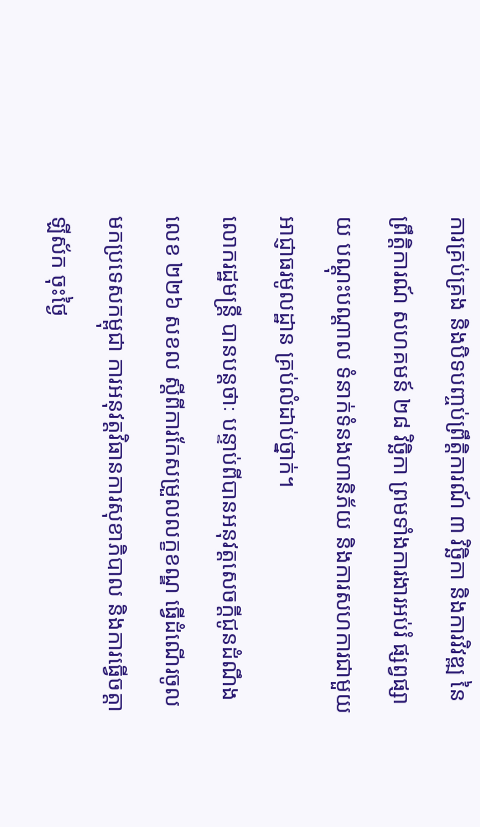ការគ្រប់គ្រង និងបិទបញ្ចប់ព្រឹត្តិការណ៍ ៣ វិច្ឆិកា និងការវិវឌ្ឍ នៃព្រឹត្តិការណ៍ សហគមន៍ ២៨ វិច្ឆិកា ព្រមទាំងការងារអប់រំ ផ្សព្វផ្សាយ បណ្តុះបណ្តាល ទំនាក់ទំនងហានិភ័យ និងការសហការជាមួយ អាជ្ញាធរមូលដ្ឋាន គ្រប់លំដាប់ថ្នាក់។
លោករដ្ឋមន្ត្រី បានបន្តថាៈ បន្ទាប់ពីបានអនុវត្តសេចក្តីជូនដំណឹង លេខ ២២៦ សខល ស្តីពីការកែសម្រួលលក្ខខណ្ឌ ធ្វើដំណើរចូលមកប្រទេសកម្ពុជា ការអនុវត្តវិធានការសុខាភិបាល និងការធ្វើចត្តាឡីស័ក ចុះថ្ងៃ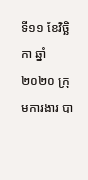ទី១១ ខែវិច្ឆិកា ឆ្នាំ២០២០ ក្រុមការងារ បា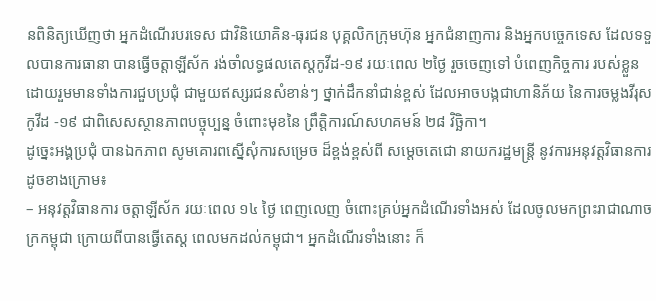នពិនិត្យឃើញថា អ្នកដំណើរបរទេស ជាវិនិយោគិន-ធុរជន បុគ្គលិកក្រុមហ៊ុន អ្នកជំនាញការ និងអ្នកបច្ចេកទេស ដែលទទួលបានការធានា បានធ្វើចត្តាឡីស័ក រង់ចាំលទ្ធផលតេស្តកូវីដ-១៩ រយៈពេល ២ថ្ងៃ រួចចេញទៅ បំពេញកិច្ចការ របស់ខ្លួន ដោយរួមមានទាំងការជួបប្រជុំ ជាមួយឥស្សរជនសំខាន់ៗ ថ្នាក់ដឹកនាំជាន់ខ្ពស់ ដែលអាចបង្កជាហានិភ័យ នៃការចម្លងវីរុសកូវីដ -១៩ ជាពិសេសស្ថានភាពបច្ចុប្បន្ន ចំពោះមុខនៃ ព្រឹត្តិការណ៍សហគមន៍ ២៨ វិច្ឆិកា។
ដូច្នេះអង្គប្រជុំ បានឯកភាព សូមគោរពស្នើសុំការសម្រេច ដ៏ខ្ពង់ខ្ពស់ពី សម្តេចតេជោ នាយករដ្ឋមន្ត្រី នូវការអនុវត្តវិធានការ ដូចខាងក្រោម៖
– អនុវត្តវិធានការ ចត្តាឡីស័ក រយៈពេល ១៤ ថ្ងៃ ពេញលេញ ចំពោះគ្រប់អ្នកដំណើរទាំងអស់ ដែលចូលមកព្រះរាជាណាចក្រកម្ពុជា ក្រោយពីបានធ្វើតេស្ត ពេលមកដល់កម្ពុជា។ អ្នកដំណើរទាំងនោះ ក៏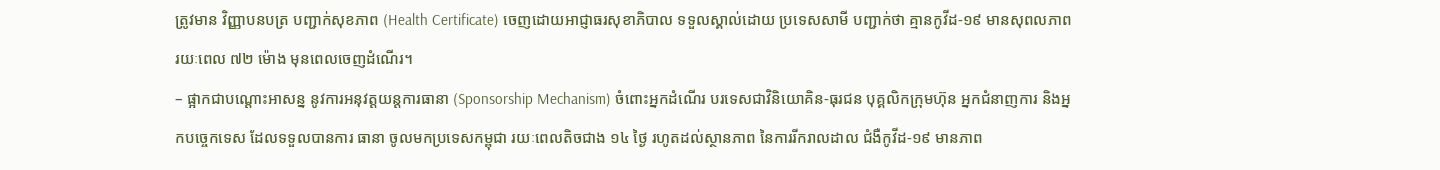ត្រូវមាន វិញ្ញាបនបត្រ បញ្ជាក់សុខភាព (Health Certificate) ចេញដោយអាជ្ញាធរសុខាភិបាល ទទួលស្គាល់ដោយ ប្រទេសសាមី បញ្ជាក់ថា គ្មានកូវីដ-១៩ មានសុពលភាព រយៈពេល ៧២ ម៉ោង មុនពេលចេញដំណើរ។
– ផ្អាកជាបណ្តោះអាសន្ន នូវការអនុវត្តយន្តការធានា (Sponsorship Mechanism) ចំពោះអ្នកដំណើរ បរទេសជាវិនិយោគិន-ធុរជន បុគ្គលិកក្រុមហ៊ុន អ្នកជំនាញការ និងអ្នកបច្ចេកទេស ដែលទទួលបានការ ធានា ចូលមកប្រទេសកម្ពុជា រយៈពេលតិចជាង ១៤ ថ្ងៃ រហូតដល់ស្ថានភាព នៃការរីករាលដាល ជំងឺកូវីដ-១៩ មានភាព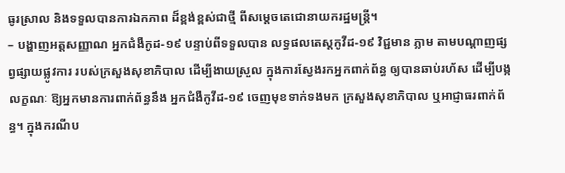ធូរស្រាល និងទទួលបានការឯកភាព ដ៏ខ្ពង់ខ្ពស់ជាថ្មី ពីសម្តេចតេជោនាយករដ្ឋមន្ត្រី។
– បង្ហាញអត្តសញ្ញាណ អ្នកជំងឺកូដ-១៩ បន្ទាប់ពីទទួលបាន លទ្ធផលតេស្តកូវីដ-១៩ វិជ្ជមាន ភ្លាម តាមបណ្តាញផ្សព្វផ្សាយផ្លូវការ របស់ក្រសួងសុខាភិបាល ដើម្បីងាយស្រួល ក្នុងការស្វែងរកអ្នកពាក់ព័ន្ធ ឲ្យបានឆាប់រហ័ស ដើម្បីបង្កលក្ខណៈ ឱ្យអ្នកមានការពាក់ព័ន្ធនឹង អ្នកជំងឺកូវីដ-១៩ ចេញមុខទាក់ទងមក ក្រសួងសុខាភិបាល ឬអាជ្ញាធរពាក់ព័ន្ធ។ ក្នុងករណីប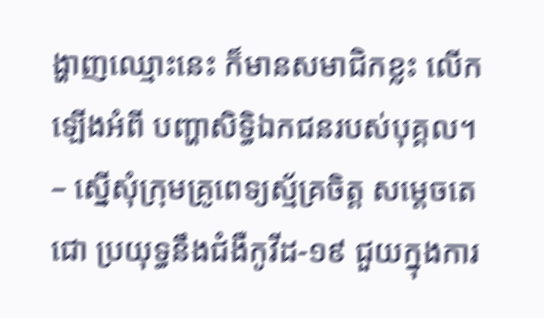ង្ហាញឈ្មោះនេះ ក៏មានសមាជិកខ្លះ លើកឡើងអំពី បញ្ហាសិទ្ធិឯកជនរបស់បុគ្គល។
– ស្នើសុំក្រុមគ្រូពេទ្យស្ម័គ្រចិត្ត សម្តេចតេជោ ប្រយុទ្ធនឹងជំងឺកូវីដ-១៩ ជួយក្នុងការ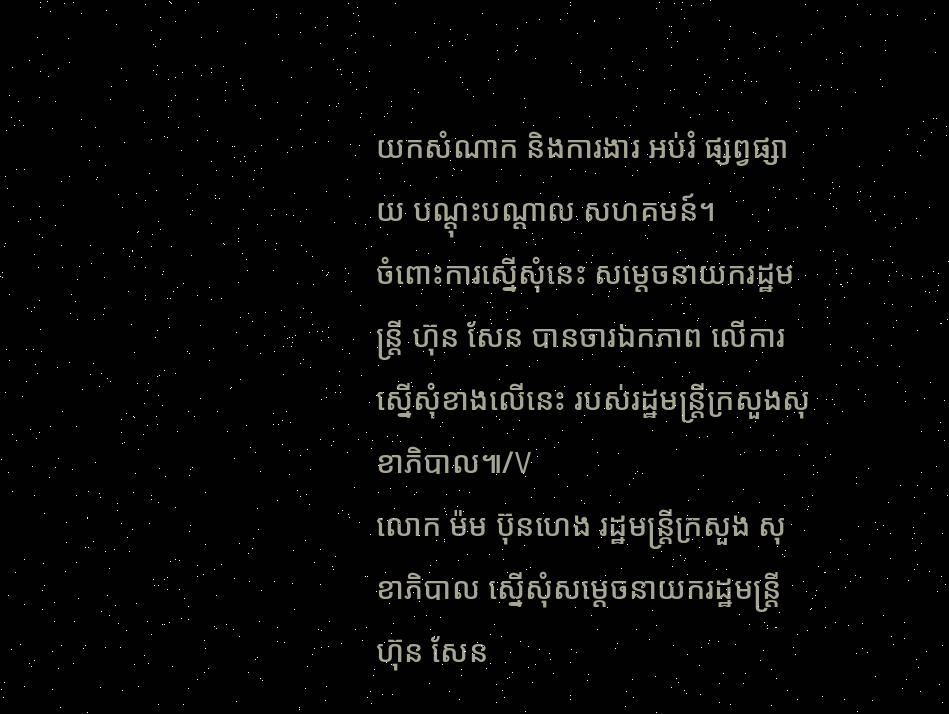យកសំណាក និងការងារ អប់រំ ផ្សព្វផ្សាយ បណ្តុះបណ្តាល សហគមន៍។
ចំពោះការស្នើសុំនេះ សម្តេចនាយករដ្ឋមន្ត្រី ហ៊ុន សែន បានចារឯកភាព លើការស្នើសុំខាងលើនេះ របស់រដ្ឋមន្ត្រីក្រសួងសុខាភិបាល៕/V
លោក ម៉ម ប៊ុនហេង រដ្ឋមន្ត្រីក្រសួង សុខាភិបាល ស្នើសុំសម្តេចនាយករដ្ឋមន្ត្រី ហ៊ុន សែន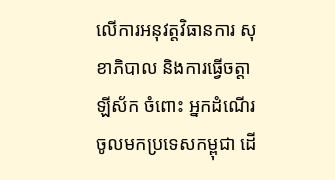លើការអនុវត្តវិធានការ សុខាភិបាល និងការធ្វើចត្តាឡីស័ក ចំពោះ អ្នកដំណើរ ចូលមកប្រទេសកម្ពុជា ដើ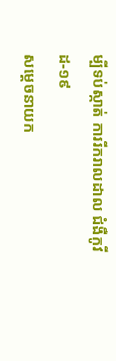ម្បីទប់ស្កាត់ ការរីករាលដាល ជំងឺកូវីដ-១៩
សម្តេចនាយក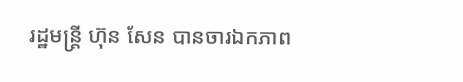រដ្ឋមន្ត្រី ហ៊ុន សែន បានចារឯកភាព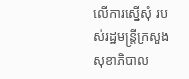លើការស្នើសុំ របស់រដ្ឋមន្ត្រីក្រសួងសុខាភិបាល